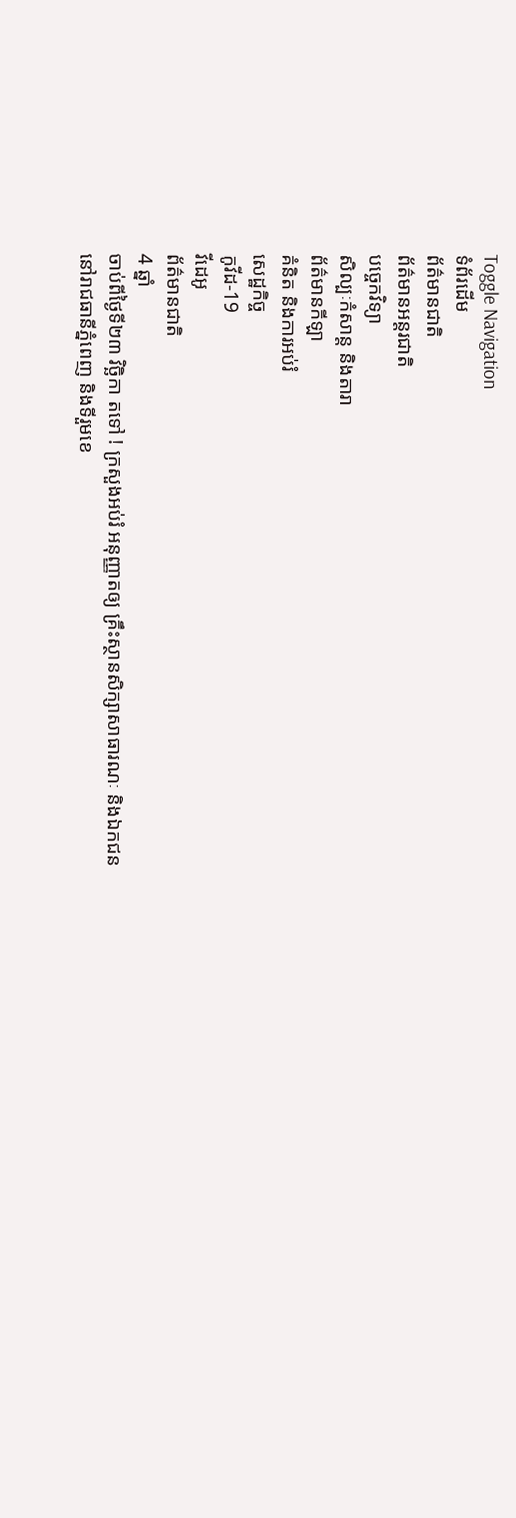Toggle Navigation
ទំព័រដើម
ព័ត៌មានជាតិ
ព័ត៌មានអន្តរជាតិ
បច្ចេកវិទ្យា
សិល្បៈកំសាន្ត និងតារា
ព័ត៌មានកីឡា
គំនិត និងការអប់រំ
សេដ្ឋកិច្ច
កូវីដ-19
វីដេអូ
ព័ត៌មានជាតិ
4 ឆ្នាំ
ចាប់ពីថ្ងៃទី២៣ វិច្ឆិកា តទៅ ! ក្រសួងអប់រំ អនុញ្ញាតឲ្យ គ្រឹះស្ថានសិក្សាសាធារណៈ និងឯកជន នៅរាជធានីភ្នំពេញ និងទីរួមខេ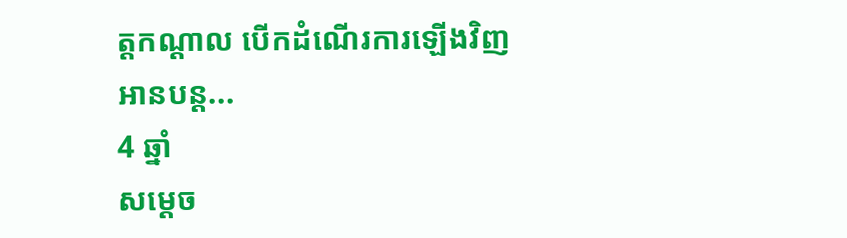ត្តកណ្ដាល បើកដំណើរការឡើងវិញ
អានបន្ត...
4 ឆ្នាំ
សម្ដេច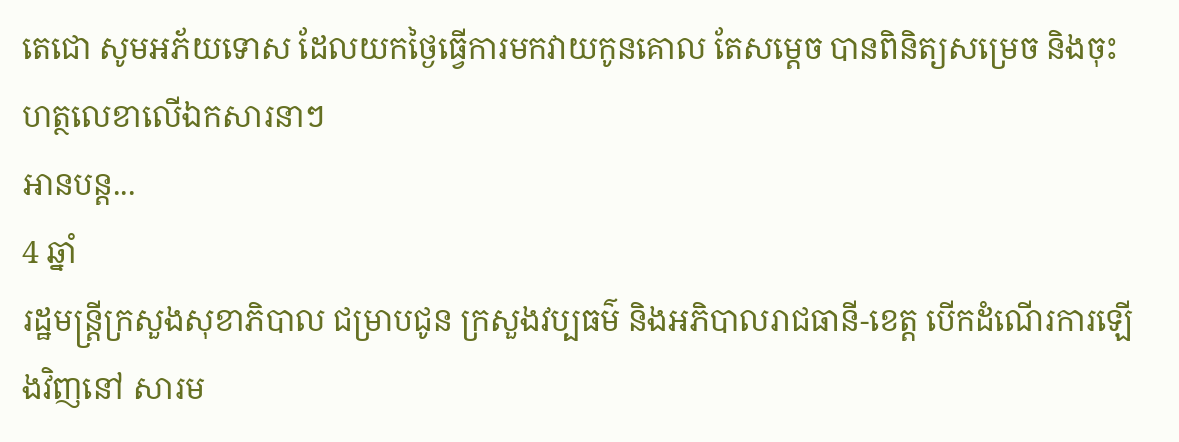តេជោ សូមអភ័យទោស ដែលយកថ្ងៃធ្វើការមកវាយកូនគោល តែសម្ដេច បានពិនិត្យសម្រេច និងចុះហត្ថលេខាលើឯកសារនាៗ
អានបន្ត...
4 ឆ្នាំ
រដ្ឋមន្ត្រីក្រសួងសុខាភិបាល ជម្រាបជូន ក្រសួងវប្បធម៌ និងអភិបាលរាជធានី-ខេត្ត បើកដំណើរការឡើងវិញនៅ សារម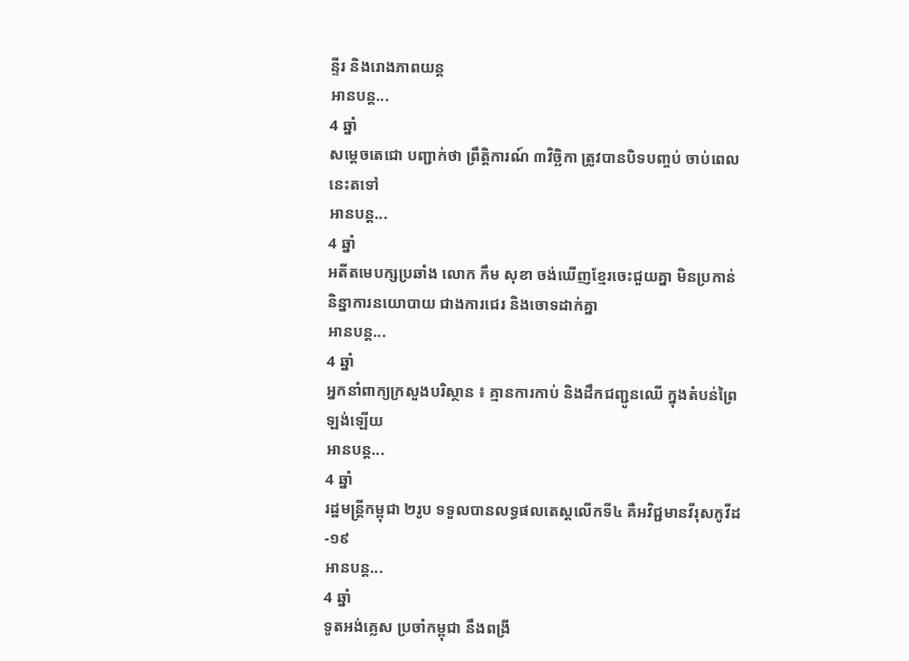ន្ទីរ និងរោងភាពយន្ត
អានបន្ត...
4 ឆ្នាំ
សម្ដេចតេជោ បញ្ជាក់ថា ព្រឹត្តិការណ៍ ៣វិច្ឆិកា ត្រូវបានបិទបញ្ចប់ ចាប់ពេលនេះតទៅ
អានបន្ត...
4 ឆ្នាំ
អតីតមេបក្សប្រឆាំង លោក កឹម សុខា ចង់ឃើញខ្មែរចេះជួយគ្នា មិនប្រកាន់និន្នាការនយោបាយ ជាងការជេរ និងចោទដាក់គ្នា
អានបន្ត...
4 ឆ្នាំ
អ្នកនាំពាក្យក្រសួងបរិស្ថាន ៖ គ្មានការកាប់ និងដឹកជញ្ជូនឈើ ក្នុងតំបន់ព្រៃឡង់ឡេីយ
អានបន្ត...
4 ឆ្នាំ
រដ្ឋមន្ត្រីកម្ពុជា ២រូប ទទួលបានលទ្ធផលតេស្ដលើកទី៤ គឺអវិជ្ជមានវីរុសកូវីដ-១៩
អានបន្ត...
4 ឆ្នាំ
ទូតអង់គ្លេស ប្រចាំកម្ពុជា នឹងពង្រី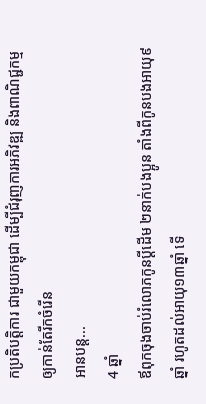កប្រតិបត្តិការ ជាមួយកម្ពុជា ដើម្បីជំរុញការអភិវឌ្ឍ និងពាណិជ្ជកម្ម ឲ្យកាន់តែរីកចំរើន
អានបន្ត...
4 ឆ្នាំ
ឪពុកចុងចាប់រំលោភកូនប្ដីដើម ២នាក់បងប្អូន តាំងពីកូនបងអាយុ៩ឆ្នាំ រហូតដល់អាយុ១៣ឆ្នាំ ទើ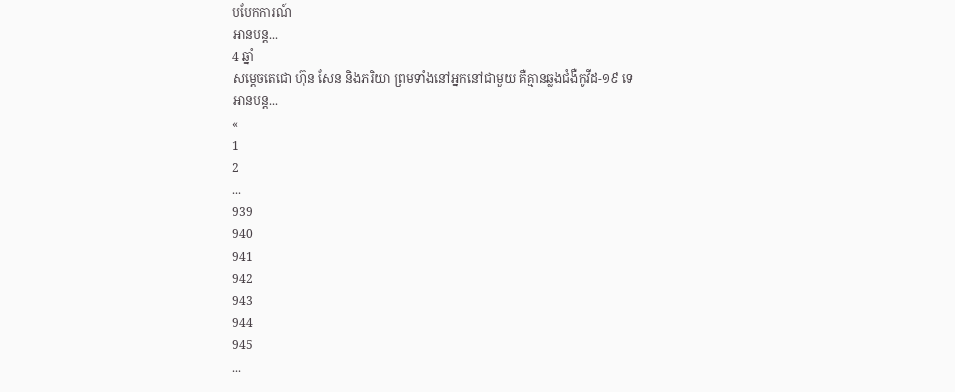បបែកការណ៍
អានបន្ត...
4 ឆ្នាំ
សម្តេចតេជោ ហ៊ុន សែន និងភរិយា ព្រមទាំងនៅអ្នកនៅជាមួយ គឺគ្មានឆ្លងជំងឺកូវីដ-១៩ ទេ
អានបន្ត...
«
1
2
...
939
940
941
942
943
944
945
...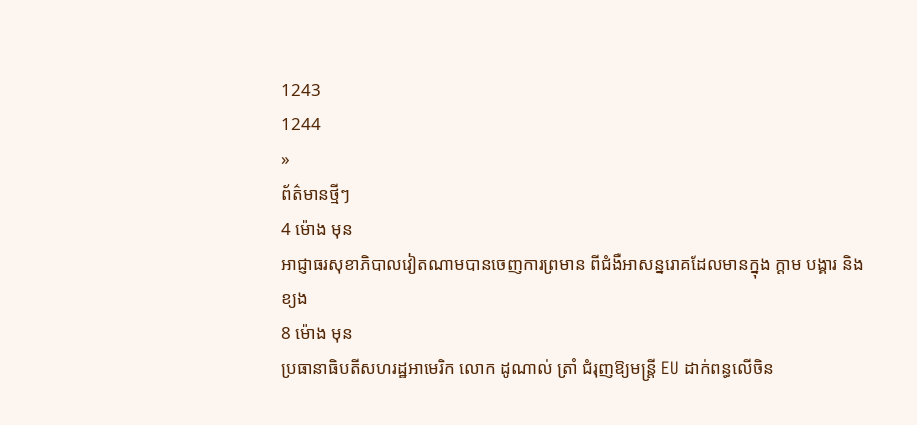1243
1244
»
ព័ត៌មានថ្មីៗ
4 ម៉ោង មុន
អាជ្ញាធរសុខាភិបាលវៀតណាមបានចេញការព្រមាន ពីជំងឺអាសន្នរោគដែលមានក្នុង ក្ដាម បង្គារ និងខ្យង
8 ម៉ោង មុន
ប្រធានាធិបតីសហរដ្ឋអាមេរិក លោក ដូណាល់ ត្រាំ ជំរុញឱ្យមន្ត្រី EU ដាក់ពន្ធលើចិន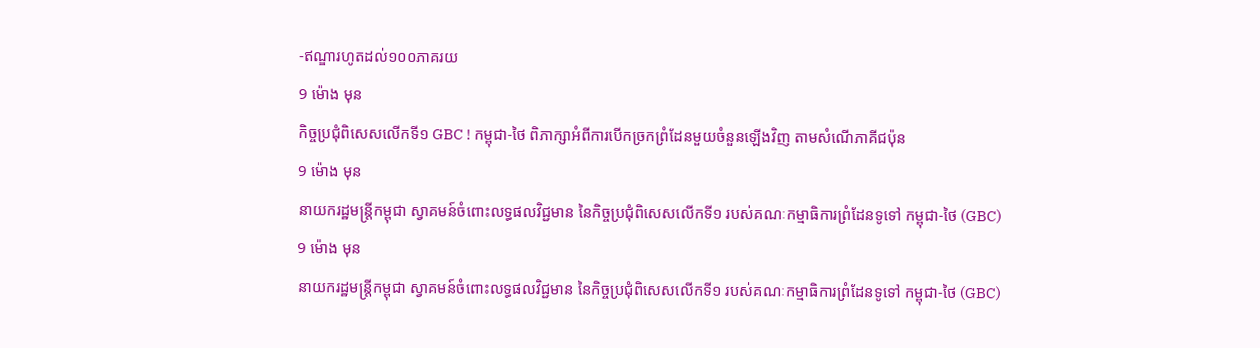-ឥណ្ឌារហូតដល់១០០ភាគរយ
9 ម៉ោង មុន
កិច្ចប្រជុំពិសេសលើកទី១ GBC ! កម្ពុជា-ថៃ ពិភាក្សាអំពីការបើកច្រកព្រំដែនមួយចំនួនឡើងវិញ តាមសំណើភាគីជប៉ុន
9 ម៉ោង មុន
នាយករដ្ឋមន្ដ្រីកម្ពុជា ស្វាគមន៍ចំពោះលទ្ធផលវិជ្ជមាន នៃកិច្ចប្រជុំពិសេសលើកទី១ របស់គណៈកម្មាធិការព្រំដែនទូទៅ កម្ពុជា-ថៃ (GBC)
9 ម៉ោង មុន
នាយករដ្ឋមន្ដ្រីកម្ពុជា ស្វាគមន៍ចំពោះលទ្ធផលវិជ្ជមាន នៃកិច្ចប្រជុំពិសេសលើកទី១ របស់គណៈកម្មាធិការព្រំដែនទូទៅ កម្ពុជា-ថៃ (GBC)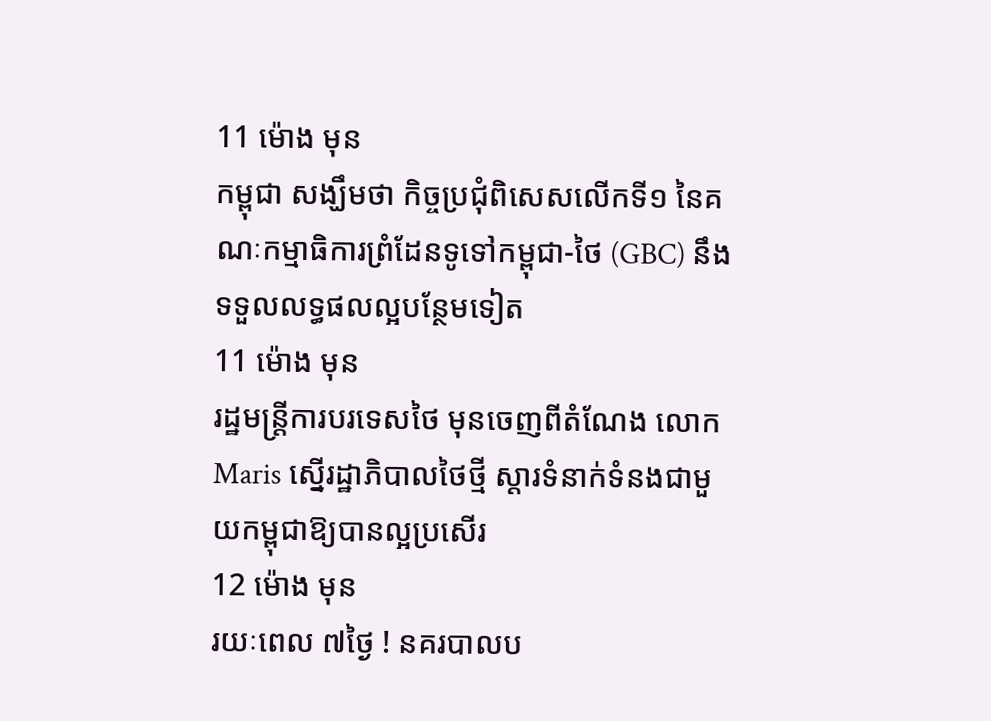11 ម៉ោង មុន
កម្ពុជា សង្ឃឹមថា កិច្ចប្រជុំពិសេសលើកទី១ នៃគណៈកម្មាធិការព្រំដែនទូទៅកម្ពុជា-ថៃ (GBC) នឹងទទួលលទ្ធផលល្អបន្ថែមទៀត
11 ម៉ោង មុន
រដ្ឋមន្ត្រីការបរទេសថៃ មុនចេញពីតំណែង លោក Maris ស្នើរដ្ឋាភិបាលថៃថ្មី ស្តារទំនាក់ទំនងជាមួយកម្ពុជាឱ្យបានល្អប្រសើរ
12 ម៉ោង មុន
រយៈពេល ៧ថ្ងៃ ! នគរបាលប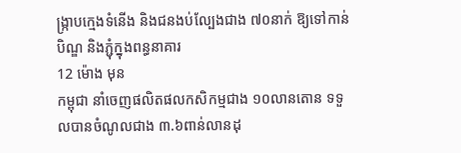ង្ក្រាបក្មេងទំនើង និងជនងប់ល្បែងជាង ៧០នាក់ ឱ្យទៅកាន់បិណ្ឌ និងភ្ជុំក្នុងពន្ធនាគារ
12 ម៉ោង មុន
កម្ពុជា នាំចេញផលិតផលកសិកម្មជាង ១០លានតោន ទទួលបានចំណូលជាង ៣.៦ពាន់លានដុ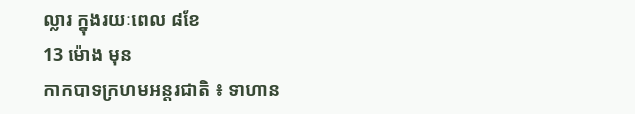ល្លារ ក្នុងរយៈពេល ៨ខែ
13 ម៉ោង មុន
កាកបាទក្រហមអន្តរជាតិ ៖ ទាហាន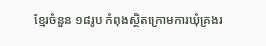ខ្មែរចំនួន ១៨រូប កំពុងស្ថិតក្រោមការឃុំគ្រងរ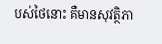បស់ថៃនោះ គឺមានសុវត្ថិភា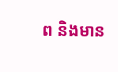ព និងមាន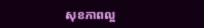សុខភាពល្អ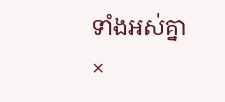ទាំងអស់គ្នា
×